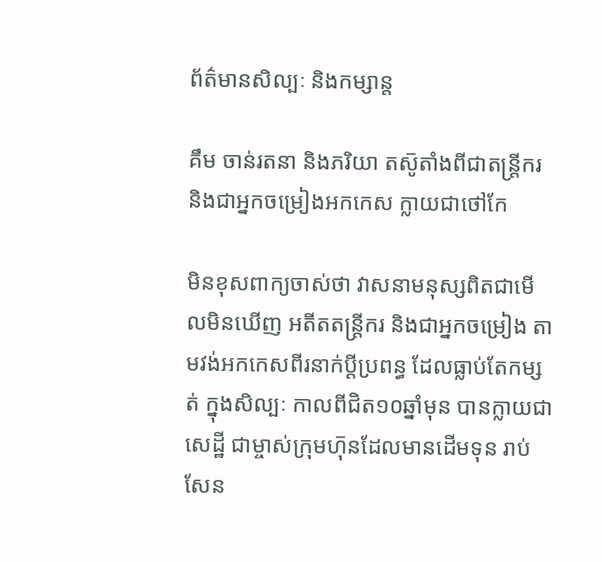ព័ត៌មានសិល្បៈ និងកម្សាន្ត

គឹម ចាន់រតនា និងភរិយា តស៑ូតាំងពីជាតន្ត្រីករ និងជាអ្នកចម្រៀងអកកេស ក្លាយជាថៅកែ

មិនខុសពាក្យចាស់ថា វាសនាមនុស្សពិតជាមើលមិនឃើញ អតីតតន្ត្រីករ និងជាអ្នកចម្រៀង តាមវង់អកកេសពីរនាក់ប្ដីប្រពន្ធ ដែលធ្លាប់តែកម្សត់ ក្នុងសិល្បៈ កាលពីជិត១០ឆ្នាំមុន បានក្លាយជាសេដ្ឋី ជាម្ចាស់ក្រុមហ៑ុនដែលមានដើមទុន រាប់សែន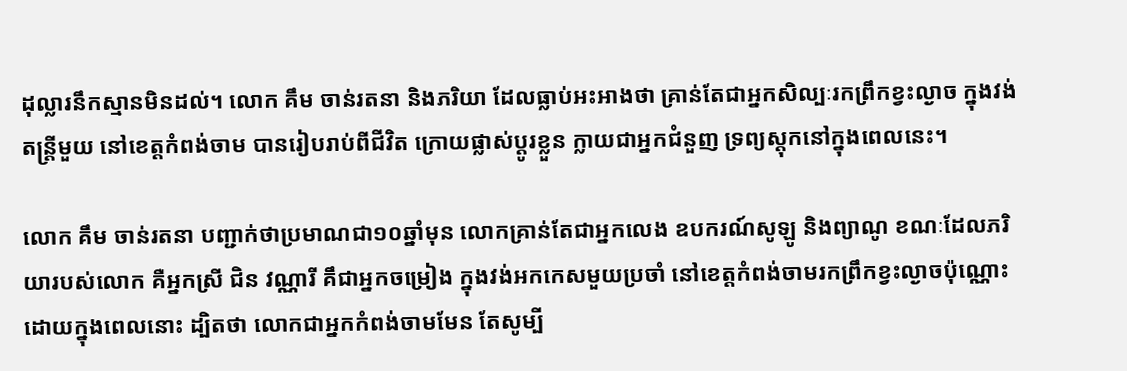ដុល្លារនឹកស្មានមិនដល់។ លោក គឹម ចាន់រតនា និងភរិយា ដែលធ្លាប់អះអាងថា គ្រាន់តែជាអ្នកសិល្បៈរកព្រឹកខ្វះល្ងាច ក្នុងវង់តន្ត្រីមួយ នៅខេត្តកំពង់ចាម បានរៀបរាប់ពីជីវិត ក្រោយផ្លាស់ប្ដូរខ្លួន ក្លាយជាអ្នកជំនួញ ទ្រព្យស្តុកនៅក្នុងពេលនេះ។

លោក គឹម ចាន់រតនា បញ្ជាក់ថាប្រមាណជា១០ឆ្នាំមុន លោកគ្រាន់តែជាអ្នកលេង ឧបករណ៍សូឡូ និងព្យាណូ ខណៈដែលភរិយារបស់លោក គឺអ្នកស្រី ជិន វណ្ណារី គឹជាអ្នកចម្រៀង ក្នុងវង់អកកេសមួយប្រចាំ នៅខេត្តកំពង់ចាមរកព្រឹកខ្វះល្ងាចប៉ុណ្ណោះ ដោយក្នុងពេលនោះ ដ្បិតថា លោកជាអ្នកកំពង់ចាមមែន តែសូម្បី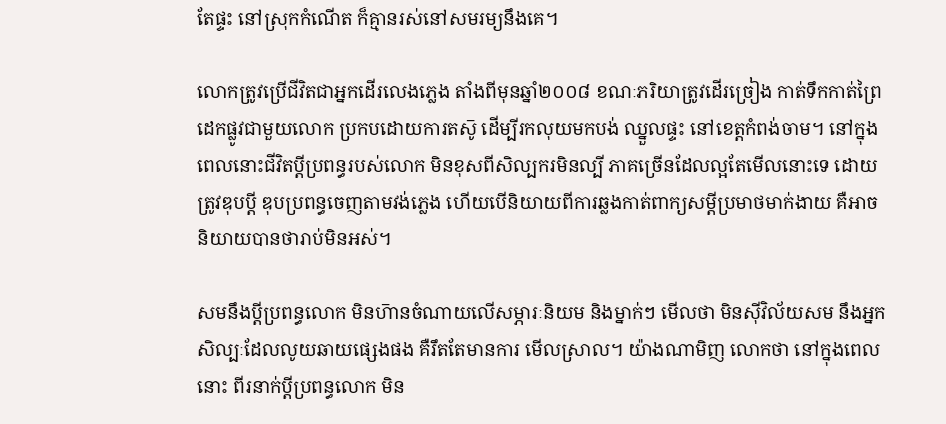តែផ្ទះ នៅស្រុកកំណើត ក៏គ្មានរស់នៅសមរម្យនឹងគេ។

លោកត្រូវប្រើជីវិតជាអ្នកដើរលេងភ្លេង តាំងពីមុនឆ្នាំ២០០៨ ខណៈភរិយាត្រូវដើរច្រៀង កាត់ទឹកកាត់ព្រៃដេកផ្លូវជាមួយលោក ប្រកបដោយការតស៑ូ ដើម្បីរកលុយមកបង់ ឈ្នួលផ្ទះ នៅខេត្តកំពង់ចាម។ នៅក្នុងពេលនោះជីវិតប្ដីប្រពន្ធរបស់លោក មិនខុសពីសិល្បករមិនល្បី ភាគច្រើនដែលល្អតែមើលនោះទេ ដោយត្រូវឌុបប្ដី ឌុបប្រពន្ធចេញតាមវង់ភ្លេង ហើយបើនិយាយពីការឆ្លងកាត់ពាក្យសម្ដីប្រមាថមាក់ងាយ គឺអាចនិយាយបានថារាប់មិនអស់។

សមនឹងប្ដីប្រពន្ធលោក មិនហ៑ានចំណាយលើសម្ភារៈនិយម និងម្នាក់ៗ មើលថា មិនសុីវិល័យសម នឹងអ្នកសិល្បៈដែលលូយឆាយផ្សេងផង គឺរឹតតែមានការ មើលស្រាល។ យ៉ាងណាមិញ លោកថា នៅក្នុងពេលនោះ ពីរនាក់ប្ដីប្រពន្ធលោក មិន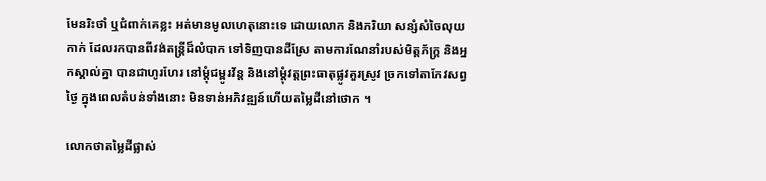មែនរិះថាំ ឬជំពាក់គេខ្លះ អត់មានមូលហេតុនោះទេ ដោយលោក និងភរិយា សន្សំសំចៃលុយកាក់ ដែលរកបានពីវង់តន្ត្រីដ៏លំបាក ទៅទិញបានដីស្រែ តាមការណែនាំរបស់មិត្តភ័ក្ត្រ និងអ្នកស្គាល់គ្នា បានជាហូរហែរ នៅម្ដុំជម្ពូរវ័ន្ត និងនៅម្ដុំវត្តព្រះធាតុផ្លូវគួរស្រូវ ច្រកទៅតាកែវសព្វថ្ងៃ ក្នុងពេលតំបន់ទាំងនោះ មិនទាន់អភិវឌ្ឍន៍ហើយតម្លៃដីនៅថោក ។

លោកថាតម្លៃដីផ្លាស់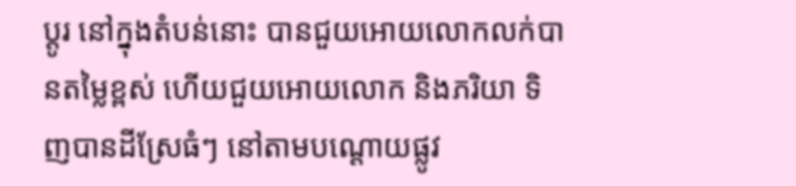ប្ដូរ នៅក្នុងតំបន់នោះ បានជួយអោយលោកលក់បានតម្លៃខ្ពស់ ហើយជួយអោយលោក និងភរិយា ទិញបានដីស្រែធំៗ នៅតាមបណ្ដោយផ្លូវ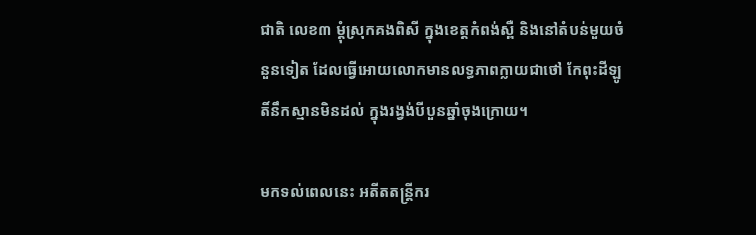ជាតិ លេខ៣ ម្ដុំស្រុកគងពិសី ក្នុងខេត្តកំពង់ស្ពឺ និងនៅតំបន់មួយចំនួនទៀត ដែលធ្វើអោយលោកមានលទ្ធភាពក្លាយជាថៅ កែពុះដីឡូតិ៍នឹកស្មានមិនដល់ ក្នុងរង្វង់បីបួនឆ្នាំចុងក្រោយ។

មកទល់ពេលនេះ អតីតតន្ត្រីករ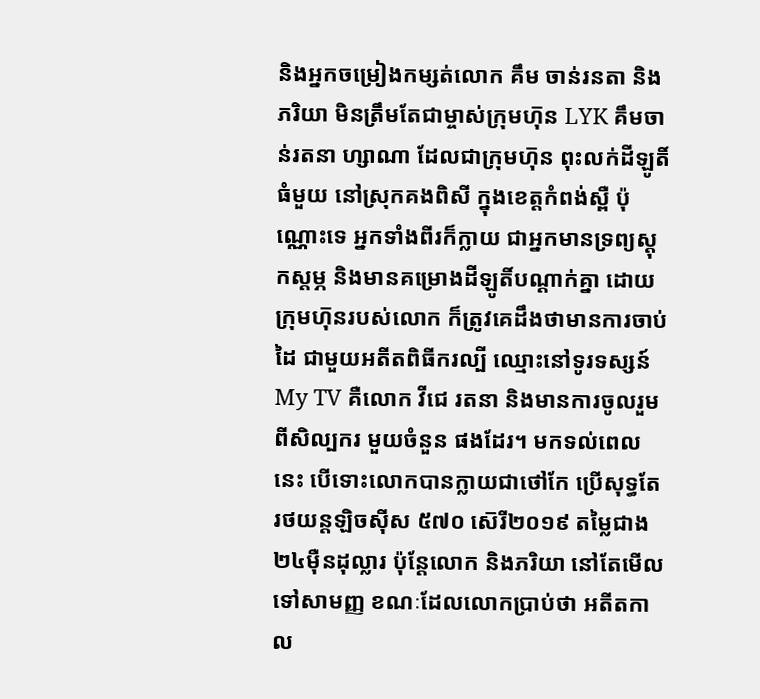និងអ្នកចម្រៀងកម្សត់លោក គឹម ចាន់រនតា និងភរិយា មិនត្រឹមតែជាម្ចាស់ក្រុមហ៑ុន LYK គឹមចាន់រតនា ហ្សាណា ដែលជាក្រុមហ៑ុន ពុះលក់ដីឡូតិ៍ធំមួយ នៅស្រុកគងពិសី ក្នុងខេត្តកំពង់ស្ពឺ ប៉ុណ្ណោះទេ អ្នកទាំងពីរក៏ក្លាយ ជាអ្នកមានទ្រព្យស្ដុកស្តម្ភ និងមានគម្រោងដីឡូតិ៍បណ្ដាក់គ្នា ដោយក្រុមហ៑ុនរបស់លោក ក៏ត្រូវគេដឹងថាមានការចាប់ដៃ ជាមួយអតីតពិធីករល្បី ឈ្មោះនៅទូរទស្សន៍ My TV គឺលោក វីជេ រតនា និងមានការចូលរួមពីសិល្បករ មួយចំនួន ផងដែរ។ មកទល់ពេលនេះ បើទោះលោកបានក្លាយជាថៅកែ ប្រើសុទ្ធតែរថយន្តឡិចសុីស ៥៧០ ស៑េរី២០១៩ តម្លៃជាង២៤មុឺនដុល្លារ ប៉ុន្តែលោក និងភរិយា នៅតែមើលទៅសាមញ្ញ ខណៈដែលលោកប្រាប់ថា អតីតកាល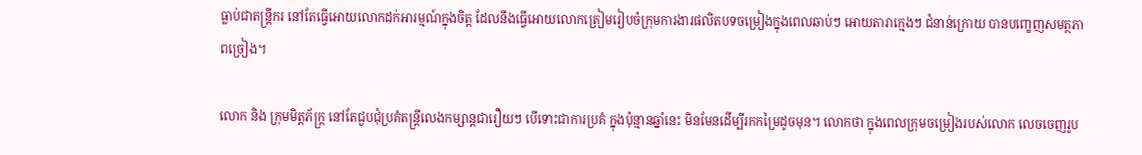ធ្លាប់ជាតន្ត្រីករ នៅតែធ្វើអោយលោកដក់អារម្មណ៍ក្នុងចិត្ត ដែលនឹងធ្វើអោយលោកត្រៀមរៀបចំក្រុមការងារផលិតបទចម្រៀងក្នុងពេលឆាប់ៗ អោយតារាក្មេងៗ ជំនាន់ក្រោយ បានបញ្ខេញសមត្ថភាពច្រៀង។

លោក និង ក្រុមមិត្តភ័ក្ត្រ នៅតែជួបជុំប្រគំតន្ត្រីលេងកម្សាន្តជារឿយៗ បើទោះជាការប្រគំ ក្នុងប៉ុន្មានឆ្នាំនេះ មិនមែនដើម្បីរកកម្រៃដូចមុន។ លោកថា ក្នុងពេលក្រុមចម្រៀងរបស់លោក លេចចេញរូប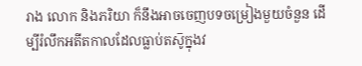រាង លោក និងភរិយា ក៏នឹងអាចចេញបទចម្រៀងមួយចំនួន ដើម្បីរំលឹកអតីតកាលដែលធ្លាប់តស៑ូក្នុងវ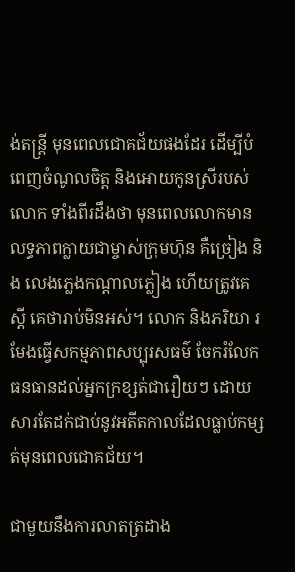ង់តន្ត្រី មុនពេលជោគជ័យផងដែរ ដើម្បីបំពេញចំណូលចិត្ត និងអោយកូនស្រីរបស់លោក ទាំងពីរដឹងថា មុនពេលលោកមានលទ្ធភាពក្លាយជាម្ចាស់ក្រុមហ៑ុន គឺច្រៀង និង លេងភ្លេងកណ្ដាលភ្លៀង ហើយត្រូវគេស្ដី គេថារាប់មិនអស់។ លោក និងភរិយា រមែងធ្វើសកម្មភាពសប្បុរសធម៌ ចែករំលែកធនធានដល់អ្នកក្រខ្សត់ជារឿយៗ ដោយសារតែដក់ជាប់នូវអតីតកាលដែលធ្លាប់កម្សត់មុនពេលជោគជ័យ។

ជាមួយនឹងការលាតត្រដាង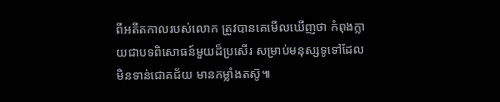ពីអតីតកាលរបស់លោក ត្រូវបានគេមើលឃើញថា កំពុងក្លាយជាបទពិសោធន៍មួយដ៏ប្រសើរ សម្រាប់មនុស្សទូទៅដែលមិនទាន់ជោគជ័យ មានកម្លាំងតស៑ូ៕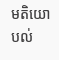មតិយោបល់